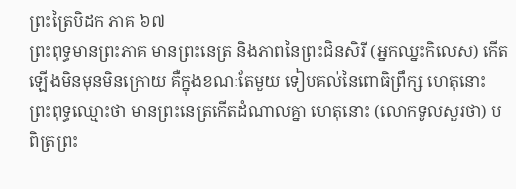ព្រះត្រៃបិដក ភាគ ៦៧
ព្រះពុទ្ធមានព្រះភាគ មានព្រះនេត្រ និងភាពនៃព្រះជិនសិរី (អ្នកឈ្នះកិលេស) កើតឡើងមិនមុនមិនក្រោយ គឺក្នុងខណៈតែមួយ ទៀបគល់នៃពោធិព្រឹក្ស ហេតុនោះ ព្រះពុទ្ធឈ្មោះថា មានព្រះនេត្រកើតដំណាលគ្នា ហេតុនោះ (លោកទូលសួរថា) បពិត្រព្រះ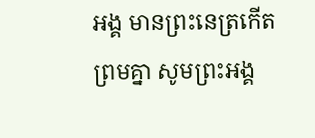អង្គ មានព្រះនេត្រកើតព្រមគ្នា សូមព្រះអង្គ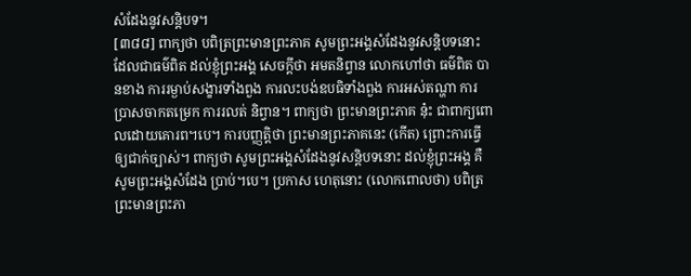សំដែងនូវសន្តិបទ។
[៣៨៨] ពាក្យថា បពិត្រព្រះមានព្រះភាគ សូមព្រះអង្គសំដែងនូវសន្តិបទនោះ ដែលជាធម៌ពិត ដល់ខ្ញុំព្រះអង្គ សេចក្តីថា អមតនិព្វាន លោកហៅថា ធម៌ពិត បានខាង ការរម្ងាប់សង្ខារទាំងពួង ការលះបង់ឧបធិទាំងពួង ការអស់តណ្ហា ការប្រាសចាកតម្រេក ការរលត់ និព្វាន។ ពាក្យថា ព្រះមានព្រះភាគ នុ៎ះ ជាពាក្យពោលដោយគោរព។បេ។ ការបញ្ញត្តិថា ព្រះមានព្រះភាគនេះ (កើត) ព្រោះការធ្វើឲ្យជាក់ច្បាស់។ ពាក្យថា សូមព្រះអង្គសំដែងនូវសន្តិបទនោះ ដល់ខ្ញុំព្រះអង្គ គឺសូមព្រះអង្គសំដែង ប្រាប់។បេ។ ប្រកាស ហេតុនោះ (លោកពោលថា) បពិត្រព្រះមានព្រះភា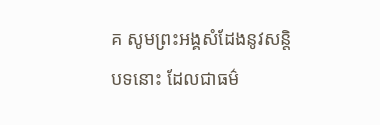គ សូមព្រះអង្គសំដែងនូវសន្តិបទនោះ ដែលជាធម៌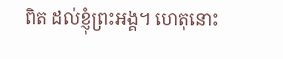ពិត ដល់ខ្ញុំព្រះអង្គ។ ហេតុនោះ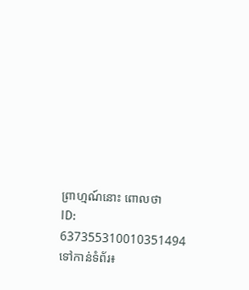ព្រាហ្មណ៍នោះ ពោលថា
ID: 637355310010351494
ទៅកាន់ទំព័រ៖